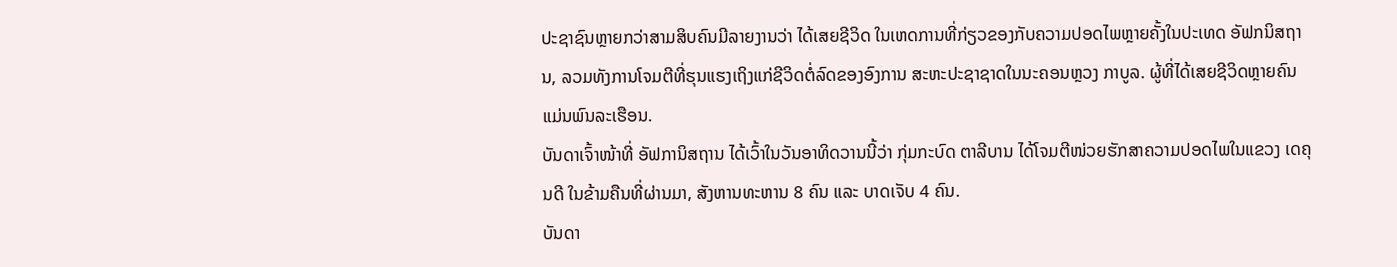ປະຊາຊົນຫຼາຍກວ່າສາມສິບຄົນມີລາຍງານວ່າ ໄດ້ເສຍຊີວິດ ໃນເຫດການທີ່ກ່ຽວຂອງກັບຄວາມປອດໄພຫຼາຍຄັ້ງໃນປະເທດ ອັຟກນິສຖານ, ລວມທັງການໂຈມຕີທີ່ຮຸນແຮງເຖິງແກ່ຊີວິດຕໍ່ລົດຂອງອົງການ ສະຫະປະຊາຊາດໃນນະຄອນຫຼວງ ກາບູລ. ຜູ້ທີ່ໄດ້ເສຍຊີວິດຫຼາຍຄົນແມ່ນພົນລະເຮືອນ.
ບັນດາເຈົ້າໜ້າທີ່ ອັຟການິສຖານ ໄດ້ເວົ້າໃນວັນອາທິດວານນີ້ວ່າ ກຸ່ມກະບົດ ຕາລີບານ ໄດ້ໂຈມຕີໜ່ວຍຮັກສາຄວາມປອດໄພໃນແຂວງ ເດຄຸນດີ ໃນຂ້າມຄືນທີ່ຜ່ານມາ, ສັງຫານທະຫານ 8 ຄົນ ແລະ ບາດເຈັບ 4 ຄົນ.
ບັນດາ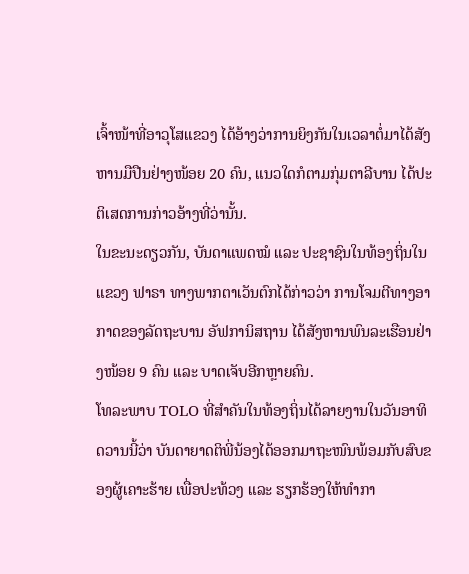ເຈົ້າໜ້າທີ່ອາວຸໂສແຂວງ ໄດ້ອ້າງວ່າການຍິງກັນໃນເວລາຕໍ່ມາໄດ້ສັງຫານມືປືນຢ່າງໜ້ອຍ 20 ຄົນ, ແນວໃດກໍຕາມກຸ່ມຕາລີບານ ໄດ້ປະຕິເສດການກ່າວອ້າງທີ່ວ່ານັ້ນ.
ໃນຂະນະດຽວກັນ, ບັນດາແພດໝໍ ແລະ ປະຊາຊົນໃນທ້ອງຖິ່ນໃນແຂວງ ຟາຣາ ທາງພາກຕາເວັນຕົກໄດ້ກ່າວວ່າ ການໂຈມຕີທາງອາກາດຂອງລັດຖະບານ ອັຟການິສຖານ ໄດ້ສັງຫານພົນລະເຮືອນຢ່າງໜ້ອຍ 9 ຄົນ ແລະ ບາດເຈັບອີກຫຼາຍຄົນ.
ໂທລະພາບ TOLO ທີ່ສຳຄັນໃນທ້ອງຖິ່ນໄດ້ລາຍງານໃນວັນອາທິດວານນີ້ວ່າ ບັນດາຍາດຕິພີ່ນ້ອງໄດ້ອອກມາຖະໜົນພ້ອມກັບສົບຂອງຜູ້ເຄາະຮ້າຍ ເພື່ອປະທ້ວງ ແລະ ຮຽກຮ້ອງໃຫ້ທຳກາ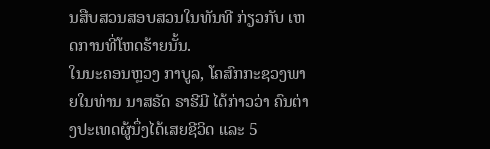ນສືບສວນສອບສວນໃນທັນທີ ກ່ຽວກັບ ເຫດການທີ່ໂຫດຮ້າຍນັ້ນ.
ໃນນະຄອນຫຼວງ ກາບູລ, ໂຄສົກກະຊວງພາຍໃນທ່ານ ນາສຣັດ ຣາຮີມີ ໄດ້ກ່າວວ່າ ຄົນຕ່າງປະເທດຜູ້ນຶ່ງໄດ້ເສຍຊີວິດ ແລະ 5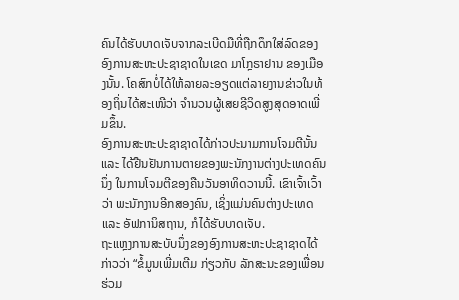ຄົນໄດ້ຮັບບາດເຈັບຈາກລະເບີດມືທີ່ຖືກດຶກໃສ່ລົດຂອງອົງການສະຫະປະຊາຊາດໃນເຂດ ມາໂກຼຣາຢານ ຂອງເມືອງນັ້ນ. ໂຄສົກບໍ່ໄດ້ໃຫ້ລາຍລະອຽດແຕ່ລາຍງານຂ່າວໃນທ້ອງຖິ່ນໄດ້ສະເໜີວ່າ ຈຳນວນຜູ້ເສຍຊີວິດສູງສຸດອາດເພີ່ມຂຶ້ນ.
ອົງການສະຫະປະຊາຊາດໄດ້ກ່າວປະນາມການໂຈມຕີນັ້ນ ແລະ ໄດ້ຢືນຢັນການຕາຍຂອງພະນັກງານຕ່າງປະເທດຄົນນຶ່ງ ໃນການໂຈມຕີຂອງຄືນວັນອາທິດວານນີ້. ເຂົາເຈົ້າເວົ້າວ່າ ພະນັກງານອີກສອງຄົນ, ເຊິ່ງແມ່ນຄົນຕ່າງປະເທດ ແລະ ອັຟການິສຖານ, ກໍໄດ້ຮັບບາດເຈັບ.
ຖະແຫຼງການສະບັບນຶ່ງຂອງອົງການສະຫະປະຊາຊາດໄດ້ກ່າວວ່າ “ຂໍ້ມູນເພີ່ມເຕີມ ກ່ຽວກັບ ລັກສະນະຂອງເພື່ອນຮ່ວມ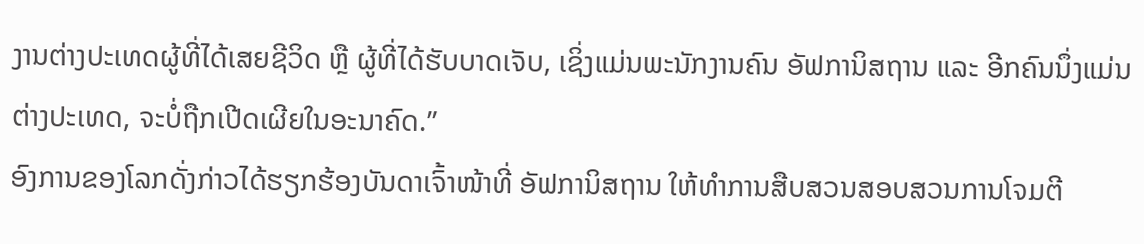ງານຕ່າງປະເທດຜູ້ທີ່ໄດ້ເສຍຊີວິດ ຫຼື ຜູ້ທີ່ໄດ້ຮັບບາດເຈັບ, ເຊິ່ງແມ່ນພະນັກງານຄົນ ອັຟການິສຖານ ແລະ ອີກຄົນນຶ່ງແມ່ນຕ່າງປະເທດ, ຈະບໍ່ຖືກເປີດເຜີຍໃນອະນາຄົດ.”
ອົງການຂອງໂລກດັ່ງກ່າວໄດ້ຮຽກຮ້ອງບັນດາເຈົ້າໜ້າທີ່ ອັຟການິສຖານ ໃຫ້ທຳການສືບສວນສອບສວນການໂຈມຕີ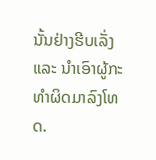ນັ້ນຢ່າງຮີບເລັ່ງ ແລະ ນຳເອົາຜູ້ກະທຳຜິດມາລົງໂທດ.